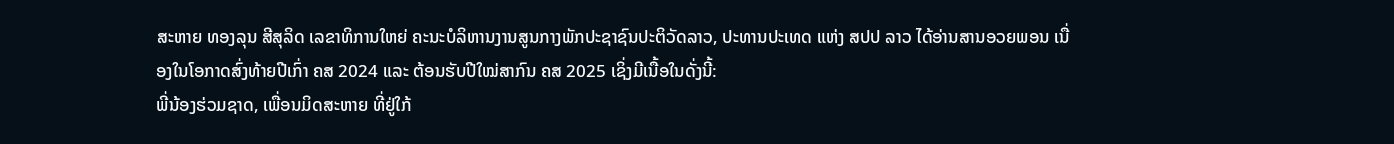ສະຫາຍ ທອງລຸນ ສີສຸລິດ ເລຂາທິການໃຫຍ່ ຄະນະບໍລິຫານງານສູນກາງພັກປະຊາຊົນປະຕິວັດລາວ, ປະທານປະເທດ ແຫ່ງ ສປປ ລາວ ໄດ້ອ່ານສານອວຍພອນ ເນື່ອງໃນໂອກາດສົ່ງທ້າຍປີເກົ່າ ຄສ 2024 ແລະ ຕ້ອນຮັບປີໃໝ່ສາກົນ ຄສ 2025 ເຊິ່ງມີເນື້ອໃນດັ່ງນີ້:
ພີ່ນ້ອງຮ່ວມຊາດ, ເພື່ອນມິດສະຫາຍ ທີ່ຢູ່ໃກ້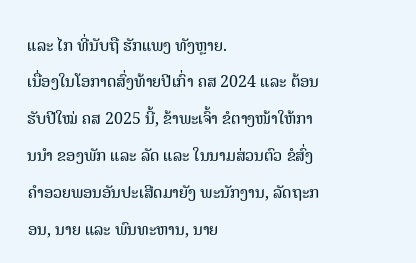ແລະ ໄກ ທີ່ນັບຖື ຮັກແພງ ທັງຫຼາຍ.
ເນື່ອງໃນໂອກາດສົ່ງທ້າຍປີເກົ່າ ຄສ 2024 ແລະ ຕ້ອນຮັບປີໃໝ່ ຄສ 2025 ນີ້, ຂ້າພະເຈົ້າ ຂໍຕາງໜ້າໃຫ້ການນໍາ ຂອງພັກ ແລະ ລັດ ແລະ ໃນນາມສ່ວນຕົວ ຂໍສົ່ງຄຳອວຍພອນອັນປະເສີດມາຍັງ ພະນັກງານ, ລັດຖະກອນ, ນາຍ ແລະ ພົນທະຫານ, ນາຍ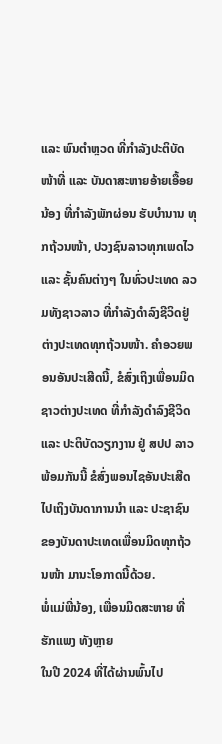ແລະ ພົນຕຳຫຼວດ ທີ່ກຳລັງປະຕິບັດໜ້າທີ່ ແລະ ບັນດາສະຫາຍອ້າຍເອື້ອຍນ້ອງ ທີ່ກຳລັງພັກຜ່ອນ ຮັບບຳນານ ທຸກຖ້ວນໜ້າ, ປວງຊົນລາວທຸກເພດໄວ ແລະ ຊັ້ນຄົນຕ່າງໆ ໃນທົ່ວປະເທດ ລວມທັງຊາວລາວ ທີ່ກຳລັງດຳລົງຊີວິດຢູ່ຕ່າງປະເທດທຸກຖ້ວນໜ້າ. ຄຳອວຍພອນອັນປະເສີດນີ້, ຂໍສົ່ງເຖິງເພື່ອນມິດຊາວຕ່າງປະເທດ ທີ່ກຳລັງດຳລົງຊີວິດ ແລະ ປະຕິບັດວຽກງານ ຢູ່ ສປປ ລາວ ພ້ອມກັນນີ້ ຂໍສົ່ງພອນໄຊອັນປະເສີດ ໄປເຖິງບັນດາການນຳ ແລະ ປະຊາຊົນ ຂອງບັນດາປະເທດເພື່ອນມິດທຸກຖ້ວນໜ້າ ມານະໂອກາດນີ້ດ້ວຍ.
ພໍ່ແມ່ພີ່ນ້ອງ, ເພື່ອນມິດສະຫາຍ ທີ່ຮັກແພງ ທັງຫຼາຍ
ໃນປີ 2024 ທີ່ໄດ້ຜ່ານພົ້ນໄປ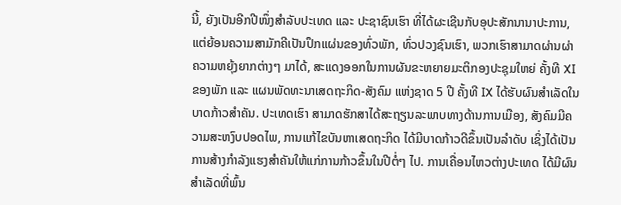ນີ້, ຍັງເປັນອີກປີໜຶ່ງສຳລັບປະເທດ ແລະ ປະຊາຊົນເຮົາ ທີ່ໄດ້ຜະເຊີນກັບອຸປະສັກນານາປະການ, ແຕ່ຍ້ອນຄວາມສາມັກຄີເປັນປຶກແຜ່ນຂອງທົ່ວພັກ, ທົ່ວປວງຊົນເຮົາ, ພວກເຮົາສາມາດຜ່ານຜ່າຄວາມຫຍຸ້ງຍາກຕ່າງໆ ມາໄດ້, ສະແດງອອກໃນການຜັນຂະຫຍາຍມະຕິກອງປະຊຸມໃຫຍ່ ຄັ້ງທີ XI ຂອງພັກ ແລະ ແຜນພັດທະນາເສດຖະກິດ-ສັງຄົມ ແຫ່ງຊາດ 5 ປີ ຄັ້ງທີ IX ໄດ້ຮັບຜົນສຳເລັດໃນບາດກ້າວສຳຄັນ. ປະເທດເຮົາ ສາມາດຮັກສາໄດ້ສະຖຽນລະພາບທາງດ້ານການເມືອງ, ສັງຄົມມີຄວາມສະຫງົບປອດໄພ, ການແກ້ໄຂບັນຫາເສດຖະກິດ ໄດ້ມີບາດກ້າວດີຂຶ້ນເປັນລຳດັບ ເຊິ່ງໄດ້ເປັນການສ້າງກຳລັງແຮງສຳຄັນໃຫ້ແກ່ການກ້າວຂຶ້ນໃນປີຕໍ່ໆ ໄປ. ການເຄື່ອນໄຫວຕ່າງປະເທດ ໄດ້ມີຜົນສຳເລັດທີ່ພົ້ນ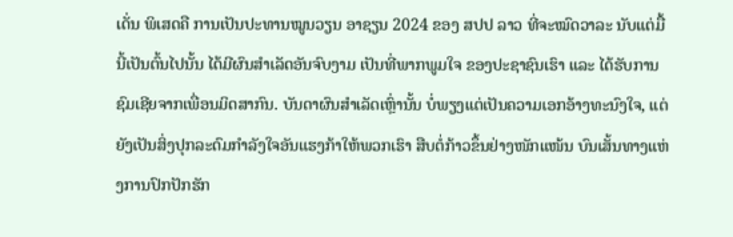ເດັ່ນ ພິເສດຄື ການເປັນປະທານໝູນວຽນ ອາຊຽນ 2024 ຂອງ ສປປ ລາວ ທີ່ຈະໝົດວາລະ ນັບແຕ່ມື້ນີ້ເປັນຕົ້ນໄປນັ້ນ ໄດ້ມີຜົນສຳເລັດອັນຈົບງາມ ເປັນທີ່ພາກພູມໃຈ ຂອງປະຊາຊົນເຮົາ ແລະ ໄດ້ຮັບການຊົມເຊີຍຈາກເພື່ອນມິດສາກົນ. ບັນດາຜົນສຳເລັດເຫຼົ່ານັ້ນ ບໍ່ພຽງແຕ່ເປັນຄວາມເອກອ້າງທະນົງໃຈ, ແຕ່ຍັງເປັນສິ່ງປຸກລະດົມກໍາລັງໃຈອັນແຮງກ້າໃຫ້ພວກເຮົາ ສືບຕໍ່ກ້າວຂຶ້ນຢ່າງໜັກແໜ້ນ ບົນເສັ້ນທາງແຫ່ງການປົກປັກຮັກ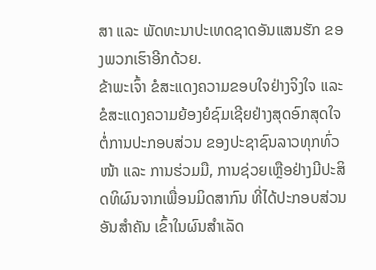ສາ ແລະ ພັດທະນາປະເທດຊາດອັນແສນຮັກ ຂອງພວກເຮົາອີກດ້ວຍ.
ຂ້າພະເຈົ້າ ຂໍສະແດງຄວາມຂອບໃຈຢ່າງຈິງໃຈ ແລະ ຂໍສະແດງຄວາມຍ້ອງຍໍຊົມເຊີຍຢ່າງສຸດອົກສຸດໃຈ ຕໍ່ການປະກອບສ່ວນ ຂອງປະຊາຊົນລາວທຸກທົ່ວໜ້າ ແລະ ການຮ່ວມມື, ການຊ່ວຍເຫຼືອຢ່າງມີປະສິດທິຜົນຈາກເພື່ອນມິດສາກົນ ທີ່ໄດ້ປະກອບສ່ວນອັນສໍາຄັນ ເຂົ້າໃນຜົນສຳເລັດ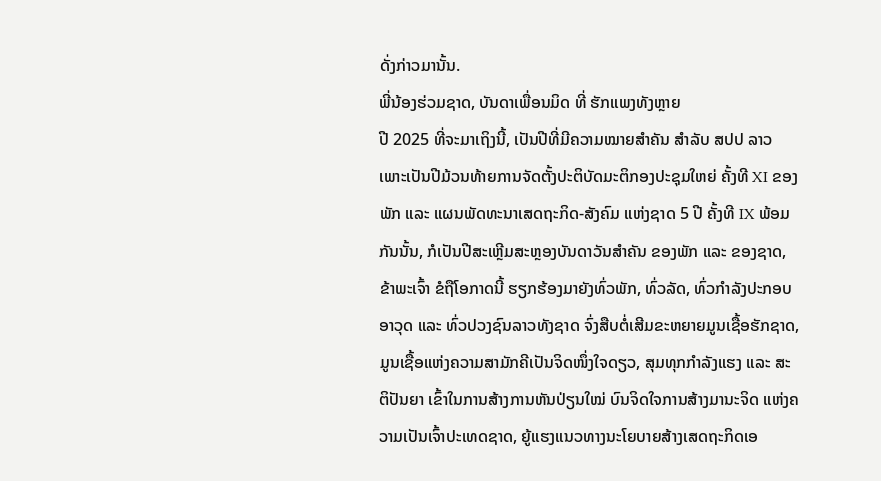ດັ່ງກ່າວມານັ້ນ.
ພີ່ນ້ອງຮ່ວມຊາດ, ບັນດາເພື່ອນມິດ ທີ່ ຮັກແພງທັງຫຼາຍ
ປີ 2025 ທີ່ຈະມາເຖິງນີ້, ເປັນປີທີ່ມີຄວາມໝາຍສໍາຄັນ ສໍາລັບ ສປປ ລາວ ເພາະເປັນປີມ້ວນທ້າຍການຈັດຕັ້ງປະຕິບັດມະຕິກອງປະຊຸມໃຫຍ່ ຄັ້ງທີ XI ຂອງພັກ ແລະ ແຜນພັດທະນາເສດຖະກິດ-ສັງຄົມ ແຫ່ງຊາດ 5 ປີ ຄັ້ງທີ IX ພ້ອມກັນນັ້ນ, ກໍເປັນປີສະເຫຼີມສະຫຼອງບັນດາວັນສຳຄັນ ຂອງພັກ ແລະ ຂອງຊາດ, ຂ້າພະເຈົ້າ ຂໍຖືໂອກາດນີ້ ຮຽກຮ້ອງມາຍັງທົ່ວພັກ, ທົ່ວລັດ, ທົ່ວກຳລັງປະກອບອາວຸດ ແລະ ທົ່ວປວງຊົນລາວທັງຊາດ ຈົ່ງສືບຕໍ່ເສີມຂະຫຍາຍມູນເຊື້ອຮັກຊາດ, ມູນເຊື້ອແຫ່ງຄວາມສາມັກຄີເປັນຈິດໜຶ່ງໃຈດຽວ, ສຸມທຸກກໍາລັງແຮງ ແລະ ສະຕິປັນຍາ ເຂົ້າໃນການສ້າງການຫັນປ່ຽນໃໝ່ ບົນຈິດໃຈການສ້າງມານະຈິດ ແຫ່ງຄວາມເປັນເຈົ້າປະເທດຊາດ, ຍູ້ແຮງແນວທາງນະໂຍບາຍສ້າງເສດຖະກິດເອ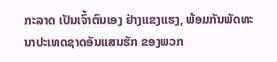ກະລາດ ເປັນເຈົ້າຕົນເອງ ຢ່າງແຂງແຮງ, ພ້ອມກັນພັດທະນາປະເທດຊາດອັນແສນຮັກ ຂອງພວກ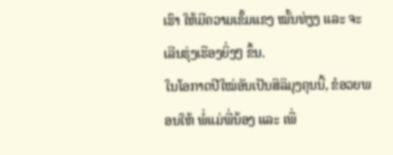ເຮົາ ໃຫ້ມີຄວາມເຂັ້ມແຂງ ໝັ້ນທ່ຽງ ແລະ ຈະເລີນຮຸ່ງເຮືອງຍິ່ງໆ ຂຶ້ນ.
ໃນໂອກາດປີໃໝ່ອັນເປັນສິລິມຸງຄຸນນີ້, ຂໍອວຍພອນໃຫ້ ພໍ່ແມ່ພີ່ນ້ອງ ແລະ ເພື່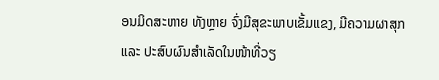ອນມິດສະຫາຍ ທັງຫຼາຍ ຈົ່ງມີສຸຂະພາບເຂັ້ມແຂງ, ມີຄວາມຜາສຸກ ແລະ ປະສົບຜົນສໍາເລັດໃນໜ້າທີ່ວຽ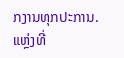ກງານທຸກປະການ.
ແຫຼ່ງທີ່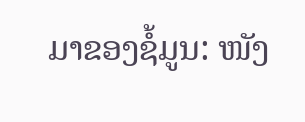ມາຂອງຊໍ້ມູນ: ໜັງ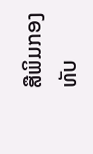ສືພິມກອງທັບ